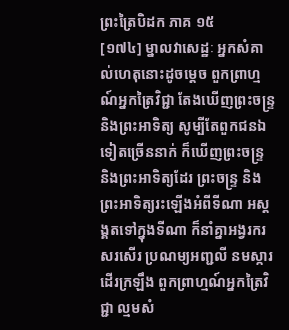ព្រះត្រៃបិដក ភាគ ១៥
[១៧៤] ម្នាលវាសេដ្ឋៈ អ្នកសំគាល់ហេតុនោះដូចម្តេច ពួកព្រាហ្មណ៍អ្នកត្រៃវិជ្ជា តែងឃើញព្រះចន្ទ្រ និងព្រះអាទិត្យ សូម្បីតែពួកជនឯទៀតច្រើននាក់ ក៏ឃើញព្រះចន្ទ្រ និងព្រះអាទិត្យដែរ ព្រះចន្ទ្រ និងព្រះអាទិត្យរះឡើងអំពីទីណា អស្តង្គតទៅក្នុងទីណា ក៏នាំគ្នាអង្វរករសរសើរ ប្រណម្យអញ្ជលី នមស្ការដើរក្រឡឹង ពួកព្រាហ្មណ៍អ្នកត្រៃវិជ្ជា ល្មមសំ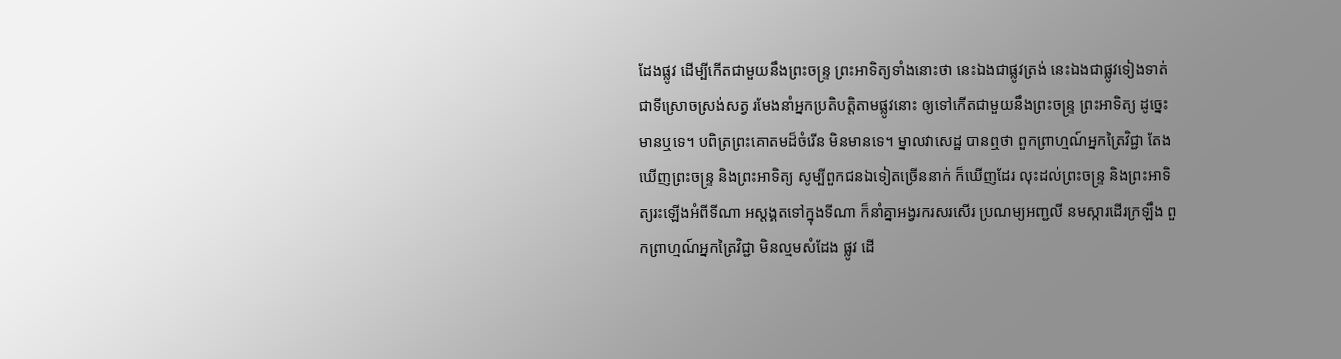ដែងផ្លូវ ដើម្បីកើតជាមួយនឹងព្រះចន្ទ្រ ព្រះអាទិត្យទាំងនោះថា នេះឯងជាផ្លូវត្រង់ នេះឯងជាផ្លូវទៀងទាត់ ជាទីស្រោចស្រង់សត្វ រមែងនាំអ្នកប្រតិបត្តិតាមផ្លូវនោះ ឲ្យទៅកើតជាមួយនឹងព្រះចន្ទ្រ ព្រះអាទិត្យ ដូច្នេះ មានឬទេ។ បពិត្រព្រះគោតមដ៏ចំរើន មិនមានទេ។ ម្នាលវាសេដ្ឋ បានឮថា ពួកព្រាហ្មណ៍អ្នកត្រៃវិជ្ជា តែងឃើញព្រះចន្ទ្រ និងព្រះអាទិត្យ សូម្បីពួកជនឯទៀតច្រើននាក់ ក៏ឃើញដែរ លុះដល់ព្រះចន្ទ្រ និងព្រះអាទិត្យរះឡើងអំពីទីណា អស្តង្គតទៅក្នុងទីណា ក៏នាំគ្នាអង្វរករសរសើរ ប្រណម្យអញ្ជលី នមស្ការដើរក្រឡឹង ពួកព្រាហ្មណ៍អ្នកត្រៃវិជ្ជា មិនល្មមសំដែង ផ្លូវ ដើ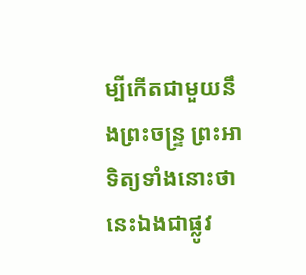ម្បីកើតជាមួយនឹងព្រះចន្ទ្រ ព្រះអាទិត្យទាំងនោះថា នេះឯងជាផ្លូវ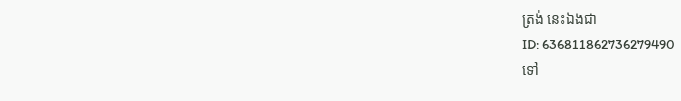ត្រង់ នេះឯងជា
ID: 636811862736279490
ទៅ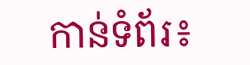កាន់ទំព័រ៖